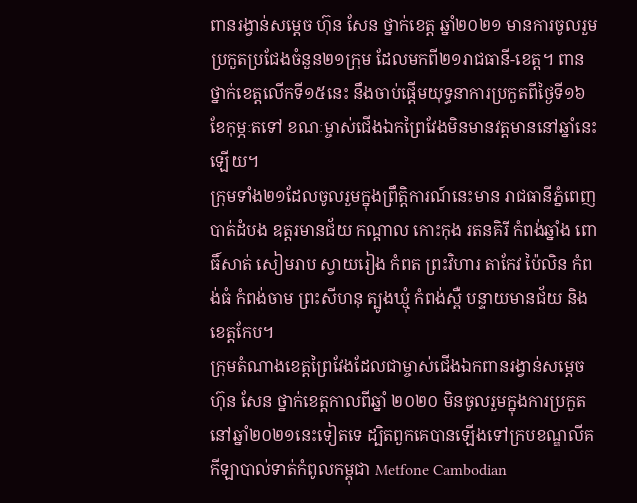ពានរង្វាន់សម្តេច ហ៊ុន សែន ថ្នាក់ខេត្ត ឆ្នាំ២០២១ មានការចូលរួមប្រកួតប្រជែងចំនួន២១ក្រុម ដែលមកពី២១រាជធានី-ខេត្ត។ ពានថ្នាក់ខេត្តលើកទី១៥នេះ នឹងចាប់ផ្តើមយុទ្ធនាការប្រកួតពីថ្ងៃទី១៦ ខែកុម្ភៈតទៅ ខណៈម្ចាស់ជើងឯកព្រៃវែងមិនមានវត្តមាននៅឆ្នាំនេះឡើយ។
ក្រុមទាំង២១ដែលចូលរួមក្នុងព្រឹត្តិការណ៍នេះមាន រាជធានីភ្នំពេញ បាត់ដំបង ឧត្តរមានជ័យ កណ្តាល កោះកុង រតនគិរី កំពង់ឆ្នាំង ពោធិ៍សាត់ សៀមរាប ស្វាយរៀង កំពត ព្រះវិហារ តាកែវ ប៉ៃលិន កំពង់ធំ កំពង់ចាម ព្រះសីហនុ ត្បូងឃ្មុំ កំពង់ស្ពឺ បន្ទាយមានជ័យ និងខេត្តកែប។
ក្រុមតំណាងខេត្តព្រៃវែងដែលជាម្ចាស់ជើងឯកពានរង្វាន់សម្តេច ហ៊ុន សែន ថ្នាក់ខេត្តកាលពីឆ្នាំ ២០២០ មិនចូលរួមក្នុងការប្រកួតនៅឆ្នាំ២០២១នេះទៀតទេ ដ្បិតពួកគេបានឡើងទៅក្របខណ្ឌលីគកីឡាបាល់ទាត់កំពូលកម្ពុជា Metfone Cambodian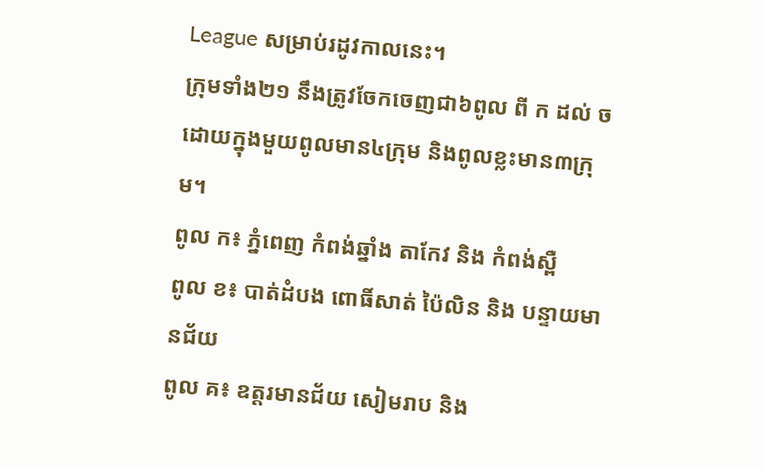League សម្រាប់រដូវកាលនេះ។
ក្រុមទាំង២១ នឹងត្រូវចែកចេញជា៦ពូល ពី ក ដល់ ច ដោយក្នុងមួយពូលមាន៤ក្រុម និងពូលខ្លះមាន៣ក្រុម។
ពូល ក៖ ភ្នំពេញ កំពង់ឆ្នាំង តាកែវ និង កំពង់ស្ពឺ
ពូល ខ៖ បាត់ដំបង ពោធិ៍សាត់ ប៉ៃលិន និង បន្ទាយមានជ័យ
ពូល គ៖ ឧត្តរមានជ័យ សៀមរាប និង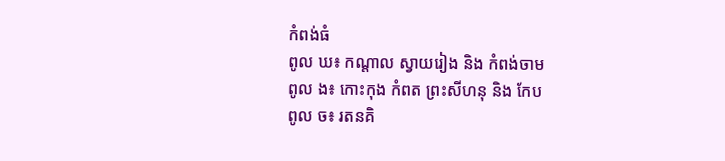កំពង់ធំ
ពូល ឃ៖ កណ្តាល ស្វាយរៀង និង កំពង់ចាម
ពូល ង៖ កោះកុង កំពត ព្រះសីហនុ និង កែប
ពូល ច៖ រតនគិ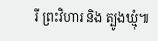រី ព្រះវិហារ និង ត្បូងឃ្មុំ៕